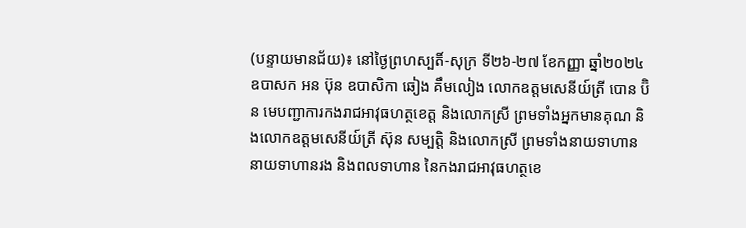(បន្ទាយមានជ័យ)៖ នៅថ្ងៃព្រហស្បតិ៍-សុក្រ ទី២៦-២៧ ខែកញ្ញា ឆ្នាំ២០២៤ ឧបាសក អន ប៊ុន ឧបាសិកា ឆៀង គឹមលៀង លោកឧត្តមសេនីយ៍ត្រី បោន ប៊ិន មេបញ្ជាការកងរាជអាវុធហត្ថខេត្ត និងលោកស្រី ព្រមទាំងអ្នកមានគុណ និងលោកឧត្តមសេនីយ៍ត្រី ស៊ុន សម្បត្តិ និងលោកស្រី ព្រមទាំងនាយទាហាន នាយទាហានរង និងពលទាហាន នៃកងរាជអាវុធហត្ថខេ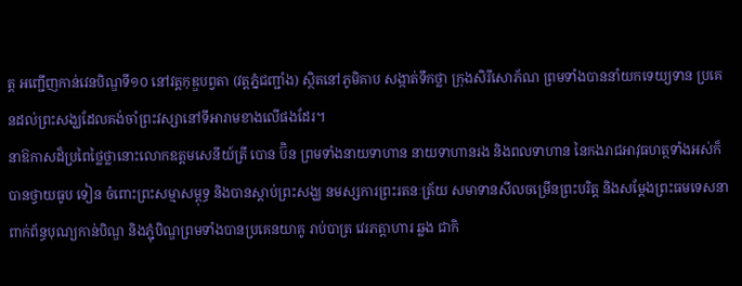ត្ត អញ្ជើញកាន់វេនបិណ្ឌទី១០ នៅវត្តកុឌ្ឌបព្វតា (វត្តភ្នំជញ្ជាំង) ស្ថិតនៅភូមិគាប សង្កាត់ទឹកថ្លា ក្រុងសិរីសោភ័ណ ព្រមទាំងបាននាំយកទេយ្យទាន ប្រគេនដល់ព្រះសង្ឃដែលគង់ចាំព្រះវស្សានៅទីអារាមខាងលើផងដែរ។
នាឱកាសដ៏ប្រពៃថ្លៃថ្លានោះលោកឧត្តមសេនីយ៍ត្រី បោន ប៊ិន ព្រមទាំងនាយទាហាន នាយទាហានរង និងពលទាហាន នៃកងរាជអាវុធហត្ថទាំងអស់ក៏បានថ្វាយធូប ទៀន ចំពោះព្រះសម្មាសម្ពុទ្ធ និងបានស្តាប់ព្រះសង្ឃ នមស្សការព្រះរតនៈត្រ័យ សមាទានសីលចម្រើនព្រះបរិត្ត និងសម្តែងព្រះធមទេសនាពាក់ព័ន្ធបុណ្យកាន់បិណ្ឌ និងភ្ជុំបិណ្ឌព្រមទាំងបានប្រគេនយាគូ រាប់បាត្រ វេរភត្តាហារ ឆ្លង ជាកិ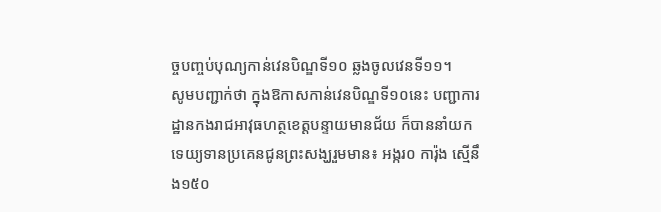ច្ចបញ្ចប់បុណ្យកាន់វេនបិណ្ឌទី១០ ឆ្លងចូលវេនទី១១។
សូមបញ្ជាក់ថា ក្នុងឱកាសកាន់វេនបិណ្ឌទី១០នេះ បញ្ជាការដ្ឋានកងរាជអាវុធហត្ថខេត្តបន្ទាយមានជ័យ ក៏បាននាំយកទេយ្យទានប្រគេនជូនព្រះសង្ឃរួមមាន៖ អង្ករ០ ការ៉ុង ស្មើនឹង១៥០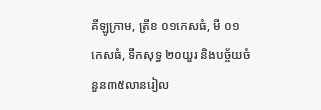គីឡូក្រាម, ត្រីខ ០១កេសធំ, មី ០១ កេសធំ, ទឹកសុទ្ធ ២០យួរ និងបច្ច័យចំនួន៣៥លានរៀល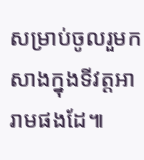សម្រាប់ចូលរួមកសាងក្នុងទីវត្តអារាមផងដែ៕